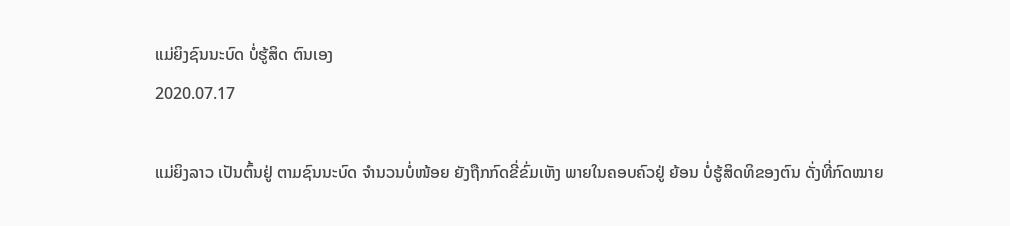ແມ່ຍິງຊົນນະບົດ ບໍ່ຮູ້ສິດ ຕົນເອງ
2020.07.17

ແມ່ຍິງລາວ ເປັນຕົ້ນຢູ່ ຕາມຊົນນະບົດ ຈໍານວນບໍ່ໜ້ອຍ ຍັງຖືກກົດຂີ່ຂົ່ມເຫັງ ພາຍໃນຄອບຄົວຢູ່ ຍ້ອນ ບໍ່ຮູ້ສິດທິຂອງຕົນ ດັ່ງທີ່ກົດໝາຍ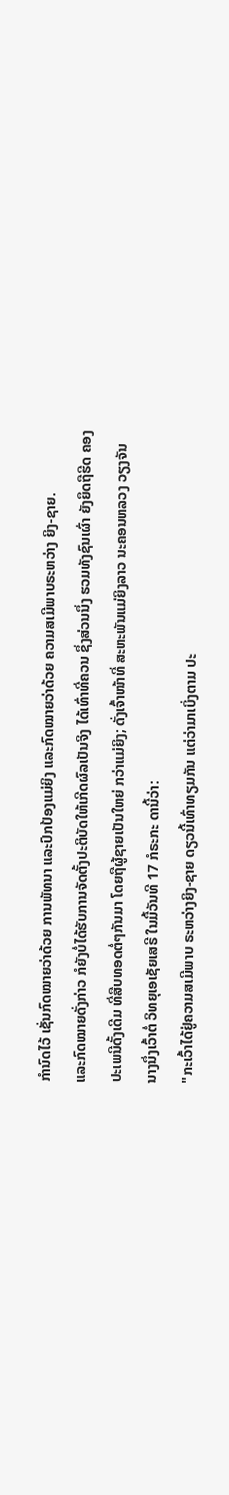ກໍານົດໄວ້ ເຊັ່ນກົດໝາຍວ່າດ້ວຍ ການພັທນາ ແລະປົກປ້ອງແມ່ຍິງ ແລະກົດໝາຍວ່າດ້ວຍ ຄວາມສເມີພາບຣະຫວ່າງ ຍິງ-ຊາຍ.
ແລະກົດໝາຍດັ່ງກ່າວ ກໍຍັງບໍ່ໄດ້ຮັບການຈັດຕັ້ງປະຕິບັດໃຫ້ເກີດຜົລເປັນຈິງ ໄດ້ເທົ່າທີ່ຄວນ ຊຶ່ງສ່ວນນຶ່ງ ຮວມທັງຊົນເຜົ່າ ຍັງຍຶດຖືຮີດ ຄອງປະເພນີດັ້ງເດີມ ທີ່ສືບທອດຕໍ່ໆກັນມາ ໂດຍຖືຜູ້ຊາຍເປັນໃຫຍ່ ກວ່າແມ່ຍິງ; ດັ່ງເຈົ້າໜ້າທີ່ ສະຫະພັນແມ່ຍິງລາວ ນະຄອນຫລວງ ວຽງຈັນ ນາງນຶ່ງເວົ້າຕໍ່ ວິທຍຸເອເຊັຍເສຣີ ໃນມື້ວັນທີ 17 ກໍຣະກະ ດານີ້ວ່າ:
"ກະເວົ້າໄດ້ຢູ່ຄວາມສເມີພາບ ຣະຫວ່າງຍິງ-ຊາຍ ດຽວນີ້ເທົ່າທຽມກັນ ແຕ່ວ່າມາເບິ່ງຕາມ ປະ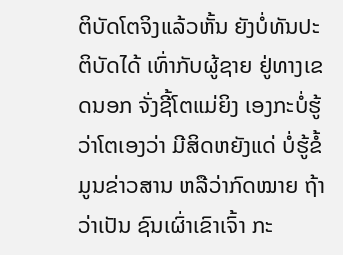ຕິບັດໂຕຈິງແລ້ວຫັ້ນ ຍັງບໍ່ທັນປະຕິບັດໄດ້ ເທົ່າກັບຜູ້ຊາຍ ຢູ່ທາງເຂດນອກ ຈັ່ງຊີ້ໂຕແມ່ຍິງ ເອງກະບໍ່ຮູ້ວ່າໂຕເອງວ່າ ມີສິດຫຍັງແດ່ ບໍ່ຮູ້ຂໍ້ມູນຂ່າວສານ ຫລືວ່າກົດໝາຍ ຖ້າວ່າເປັນ ຊົນເຜົ່າເຂົາເຈົ້າ ກະ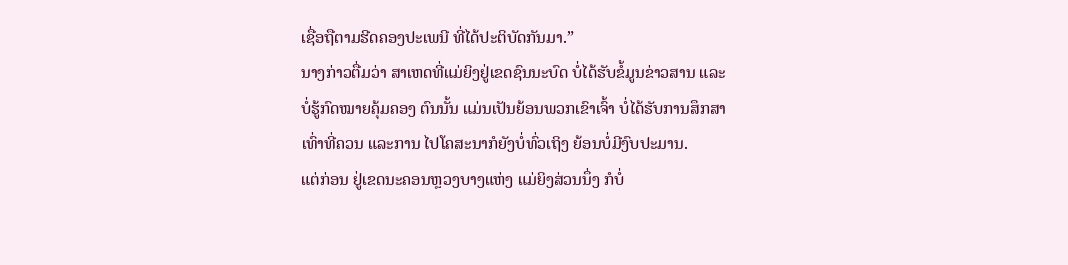ເຊື່ອຖືຕາມຮີດຄອງປະເພນີ ທີ່ໄດ້ປະຕິບັດກັນມາ.”
ນາງກ່າວຕື່ມວ່າ ສາເຫດທີ່ແມ່ຍິງຢູ່ເຂດຊົນນະບົດ ບໍ່ໄດ້ຮັບຂໍ້ມູນຂ່າວສານ ແລະບໍ່ຮູ້ກົດໝາຍຄຸ້ມຄອງ ຕົນນັ້ນ ແມ່ນເປັນຍ້ອນພວກເຂົາເຈົ້າ ບໍ່ໄດ້ຮັບການສຶກສາ ເທົ່າທີ່ຄວນ ແລະການ ໄປໂຄສະນາກໍຍັງບໍ່ທົ່ວເຖິງ ຍ້ອນບໍ່ມີງົບປະມານ.
ແຕ່ກ່ອນ ຢູ່ເຂດນະຄອນຫຼວງບາງແຫ່ງ ແມ່ຍິງສ່ວນນຶ່ງ ກໍບໍ່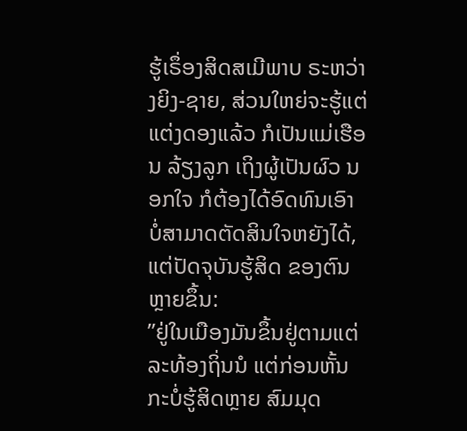ຮູ້ເຣຶ່ອງສິດສເມີພາບ ຣະຫວ່າງຍິງ-ຊາຍ, ສ່ວນໃຫຍ່ຈະຮູ້ແຕ່ ແຕ່ງດອງແລ້ວ ກໍເປັນແມ່ເຮືອນ ລ້ຽງລູກ ເຖິງຜູ້ເປັນຜົວ ນອກໃຈ ກໍຕ້ອງໄດ້ອົດທົນເອົາ ບໍ່ສາມາດຕັດສິນໃຈຫຍັງໄດ້, ແຕ່ປັດຈຸບັນຮູ້ສິດ ຂອງຕົນຫຼາຍຂຶ້ນ:
”ຢູ່ໃນເມືອງມັນຂຶ້ນຢູ່ຕາມແຕ່ລະທ້ອງຖິ່ນນໍ ແຕ່ກ່ອນຫັ້ນກະບໍ່ຮູ້ສິດຫຼາຍ ສົມມຸດ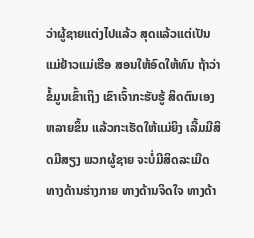ວ່າຜູ້ຊາຍແຕ່ງໄປແລ້ວ ສຸດແລ້ວແຕ່ເປັນແມ່ຢ້າວແມ່ເຮືອ ສອນໃຫ້ອົດໃຫ້ທົນ ຖ້າວ່າຂໍ້ມູນເຂົ້າເຖິງ ເຂົາເຈົ້າກະຮັບຮູ້ ສິດຕົນເອງຫລາຍຂຶ້ນ ແລ້ວກະເຮັດໃຫ້ແມ່ຍິງ ເລີ້ມມີສິດມີສຽງ ພວກຜູ້ຊາຍ ຈະບໍ່ມີສິດລະເມີດ ທາງດ້ານຮ່າງກາຍ ທາງດ້ານຈິດໃຈ ທາງດ້າ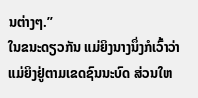ນຕ່າງໆ.”
ໃນຂນະດຽວກັນ ແມ່ຍິງນາງນຶ່ງກໍເວົ້າວ່າ ແມ່ຍິງຢູ່ຕາມເຂດຊົນນະບົດ ສ່ວນໃຫ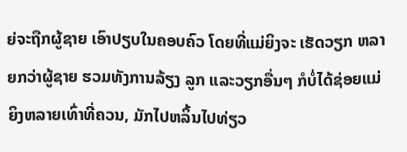ຍ່ຈະຖືກຜູ້ຊາຍ ເອົາປຽບໃນຄອບຄົວ ໂດຍທີ່ແມ່ຍິງຈະ ເຮັດວຽກ ຫລາຍກວ່າຜູ້ຊາຍ ຮວມທັງການລ້ຽງ ລູກ ແລະວຽກອື່ນໆ ກໍບໍ່ໄດ້ຊ່ອຍແມ່ຍິງຫລາຍເທົ່າທີ່ຄວນ, ມັກໄປຫລິ້ນໄປທ່ຽວ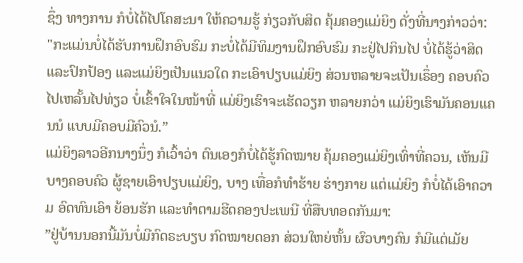ຊຶ່ງ ທາງການ ກໍບໍ່ໄດ້ໄປໂຄສະນາ ໃຫ້ຄວາມຮູ້ ກ່ຽວກັບສິດ ຄຸ້ມຄອງແມ່ຍິງ ດັ່ງທີ່ນາງກ່າວວ່າ:
"ກະແມ່ນບໍ່ໄດ້ຮັບການຝຶກອົບຮົມ ກະບໍ່ໄດ້ມີທິມງານຝຶກອົບຮົມ ກະຢູ່ໄປກິນໄປ ບໍ່ໄດ້ຮູ້ວ່າສິດ ແລະປົກປ້ອງ ແລະແມ່ຍິງເປັນແນວໃດ ກະເອົາປຽບແມ່ຍິງ ສ່ວນຫລາຍຈະເປັນເຣຶ່ອງ ຄອບຄົວ ໄປເຫລັ້ນໄປທ່ຽວ ບໍ່ເຂົ້າໃຈໃນໜ້າທີ່ ແມ່ຍິງເຮົາຈະເຮັດວຽກ ຫລາຍກວ່າ ແມ່ຍິງເຮົາມັນຄອນແຄນນໍ ແບບມີຄອບມີຄົວນໍ.”
ແມ່ຍິງລາວອີກນາງນຶ່ງ ກໍເວົ້າວ່າ ຕົນເອງກໍບໍ່ໄດ້ຮູ້ກົດໝາຍ ຄຸ້ມຄອງແມ່ຍິງເທົ່າທີ່ຄວນ, ເຫັນມີບາງຄອບຄົວ ຜູ້ຊາຍເອົາປຽບແມ່ຍິງ, ບາງ ເທື່ອກໍທໍາຮ້າຍ ຮ່າງກາຍ ແຕ່ແມ່ຍິງ ກໍບໍ່ໄດ້ເອົາຄວາມ ອົດທົນເອົາ ຍ້ອນຮັກ ແລະທໍາຕາມຮີດຄອງປະເພນີ ທີ່ສືບທອດກັນມາ:
”ຢູ່ບ້ານນອກນີ້ມັນບໍ່ມີກົດຣະບຽບ ກົດໝາຍດອກ ສ່ວນໃຫຍ່ຫັ້ນ ຜົວບາງຄົນ ກໍມີແຕ່ເມັຍ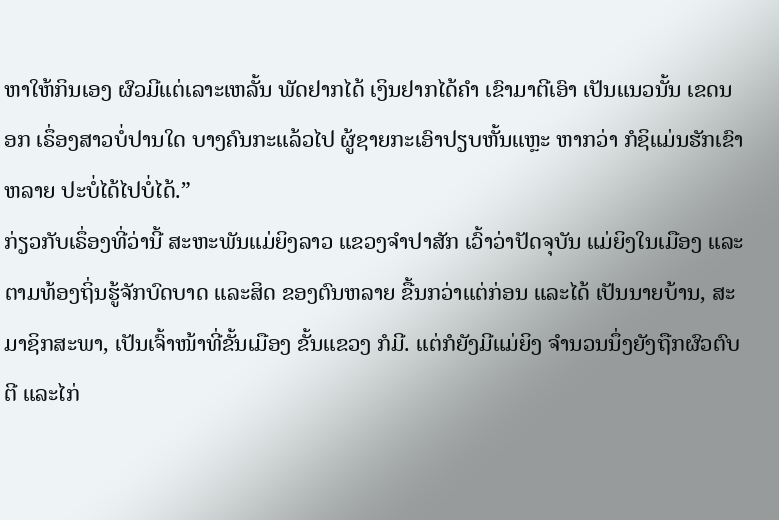ຫາໃຫ້ກິນເອງ ຜົວມີແຕ່ເລາະເຫລັ້ນ ພັດຢາກໄດ້ ເງິນຢາກໄດ້ຄໍາ ເຂົາມາຕີເອົາ ເປັນແນວນັ້ນ ເຂດນອກ ເຣຶ່ອງສາວບໍ່ປານໃດ ບາງຄົນກະແລ້ວໄປ ຜູ້ຊາຍກະເອົາປຽບຫັ້ນແຫຼະ ຫາກວ່າ ກໍຊິແມ່ນຮັກເຂົາຫລາຍ ປະບໍ່ໄດ້ໄປບໍ່ໄດ້.”
ກ່ຽວກັບເຣຶ່ອງທີ່ວ່ານີ້ ສະຫະພັນແມ່ຍິງລາວ ແຂວງຈໍາປາສັກ ເວົ້າວ່າປັດຈຸບັນ ແມ່ຍິງໃນເມືອງ ແລະຕາມທ້ອງຖິ່ນຮູ້ຈັກບົດບາດ ແລະສິດ ຂອງຕົນຫລາຍ ຂື້ນກວ່າແຕ່ກ່ອນ ແລະໄດ້ ເປັນນາຍບ້ານ, ສະມາຊິກສະພາ, ເປັນເຈົ້າໜ້າທີ່ຂັ້ນເມືອງ ຂັ້ນແຂວງ ກໍມີ. ແຕ່ກໍຍັງມີແມ່ຍິງ ຈໍານວນນຶ່ງຍັງຖືກຜົວຕົບຕີ ແລະໄກ່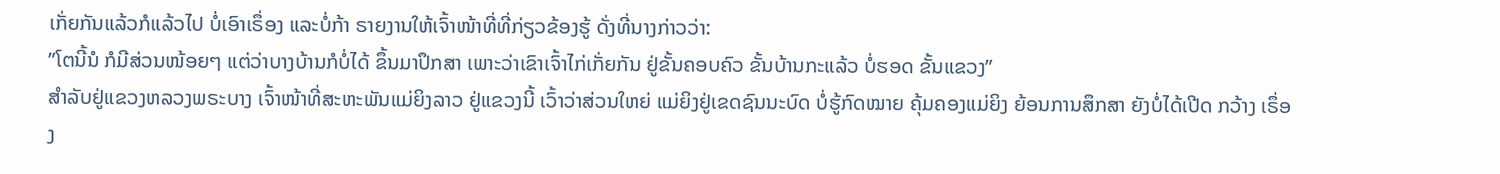ເກັ່ຍກັນແລ້ວກໍແລ້ວໄປ ບໍ່ເອົາເຣຶ່ອງ ແລະບໍ່ກ້າ ຣາຍງານໃຫ້ເຈົ້າໜ້າທີ່ທີ່ກ່ຽວຂ້ອງຮູ້ ດັ່ງທີ່ນາງກ່າວວ່າ:
”ໂຕນີ້ນໍ ກໍມີສ່ວນໜ້ອຍໆ ແຕ່ວ່າບາງບ້ານກໍບໍ່ໄດ້ ຂຶ້ນມາປຶກສາ ເພາະວ່າເຂົາເຈົ້າໄກ່ເກັ່ຍກັນ ຢູ່ຂັ້ນຄອບຄົວ ຂັ້ນບ້ານກະແລ້ວ ບໍ່ຮອດ ຂັ້ນແຂວງ”
ສໍາລັບຢູ່ແຂວງຫລວງພຣະບາງ ເຈົ້າໜ້າທີ່ສະຫະພັນແມ່ຍິງລາວ ຢູ່ແຂວງນີ້ ເວົ້າວ່າສ່ວນໃຫຍ່ ແມ່ຍິງຢູ່ເຂດຊົນນະບົດ ບໍ່ຮູ້ກົດໝາຍ ຄຸ້ມຄອງແມ່ຍິງ ຍ້ອນການສຶກສາ ຍັງບໍ່ໄດ້ເປີດ ກວ້າງ ເຣຶ່ອງ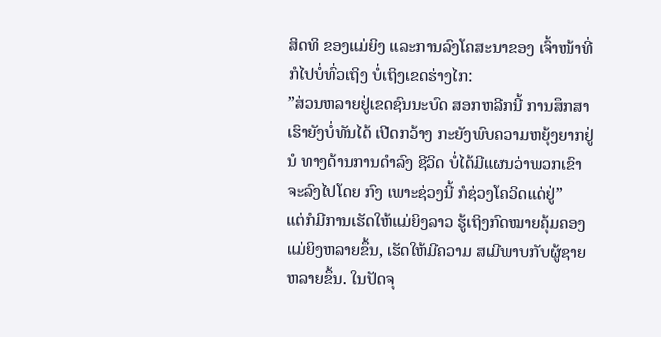ສິດທິ ຂອງແມ່ຍິງ ແລະການລົງໂຄສະນາຂອງ ເຈົ້າໜ້າທີ່ ກໍໄປບໍ່ທົ່ວເຖິງ ບໍ່ເຖິງເຂດຮ່າງໄກ:
”ສ່ວນຫລາຍຢູ່ເຂດຊົນນະບົດ ສອກຫລີກນີ້ ການສຶກສາເຮົາຍັງບໍ່ທັນໄດ້ ເປີດກວ້າງ ກະຍັງພົບຄວາມຫຍຸ້ງຍາກຢູ່ນໍ ທາງດ້ານການດໍາລົງ ຊີວິດ ບໍ່ໄດ້ມີແຜນວ່າພວກເຂົາ ຈະລົງໄປໂດຍ ກົງ ເພາະຊ່ວງນີ້ ກໍຊ່ວງໂຄວິດແດ່ຢູ່”
ແຕ່ກໍມີການເຮັດໃຫ້ແມ່ຍິງລາວ ຮູ້ເຖິງກົດໝາຍຄຸ້ມຄອງ ແມ່ຍິງຫລາຍຂຶ້ນ, ເຮັດໃຫ້ມີຄວາມ ສເມີພາບກັບຜູ້ຊາຍ ຫລາຍຂຶ້ນ. ໃນປັດຈຸ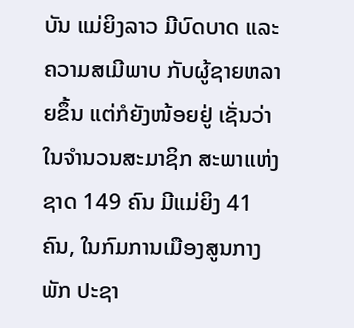ບັນ ແມ່ຍິງລາວ ມີບົດບາດ ແລະຄວາມສເມີພາບ ກັບຜູ້ຊາຍຫລາຍຂຶ້ນ ແຕ່ກໍຍັງໜ້ອຍຢູ່ ເຊັ່ນວ່າ ໃນຈໍານວນສະມາຊິກ ສະພາແຫ່ງຊາດ 149 ຄົນ ມີແມ່ຍິງ 41 ຄົນ, ໃນກົມການເມືອງສູນກາງພັກ ປະຊາ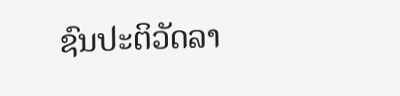ຊົນປະຕິວັດລາ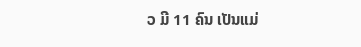ວ ມີ 11 ຄົນ ເປັນແມ່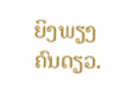ຍິງພຽງຄົນດຽວ.